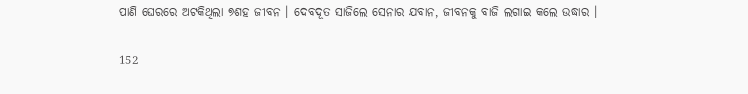ପାଣି ଘେରରେ ଅଟକିଥିଲା ୭ଶହ ଜୀବନ । ଦେବଦୂତ ସାଜିଲେ ସେନାର ଯବାନ, ଜୀବନକୁ ବାଜି ଲଗାଇ କଲେ ଉଦ୍ଧାର ।

152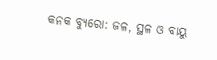କନକ ବ୍ୟୁରୋ: ଜଳ, ସ୍ଥଳ ଓ ବାୟୁ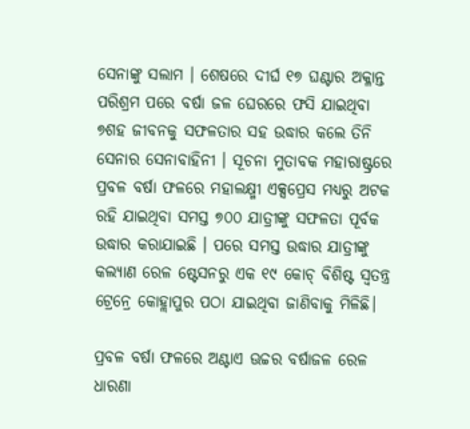ସେନାଙ୍କୁ ସଲାମ । ଶେଷରେ ଦୀର୍ଘ ୧୭ ଘଣ୍ଟାର ଅକ୍ଳାନ୍ତ ପରିଶ୍ରମ ପରେ ବର୍ଷା ଜଳ ଘେରରେ ଫସି ଯାଇଥିବା ୭ଶହ ଜୀବନକୁ ସଫଳତାର ସହ ଉଦ୍ଧାର କଲେ ତିନି ସେନାର ସେନାବାହିନୀ । ସୂଚନା ମୁତାବକ ମହାରାଷ୍ଟ୍ରରେ ପ୍ରବଳ ବର୍ଷା ଫଳରେ ମହାଲକ୍ଷ୍ମୀ ଏକ୍ସପ୍ରେସ ମଧ୍ୟରୁ ଅଟକ ରହି ଯାଇଥିବା ସମସ୍ତ ୭୦୦ ଯାତ୍ରୀଙ୍କୁ ସଫଳତା ପୂର୍ବକ ଉଦ୍ଧାର କରାଯାଇଛି । ପରେ ସମସ୍ତ ଉଦ୍ଧାର ଯାତ୍ରୀଙ୍କୁ କଲ୍ୟାଣ ରେଳ ଷ୍ଟେସନରୁ ଏକ ୧୯ କୋଚ୍ ବିଶିଷ୍ଟ ସ୍ୱତନ୍ତ୍ର ଟ୍ରେନ୍ରେ କୋହ୍ଲାପୁର ପଠା ଯାଇଥିବା ଜାଣିବାକୁ ମିଳିଛି।

ପ୍ରବଳ ବର୍ଷା ଫଳରେ ଅଣ୍ଟାଏ ଊଚ୍ଚର ବର୍ଷାଜଳ ରେଳ ଧାରଣା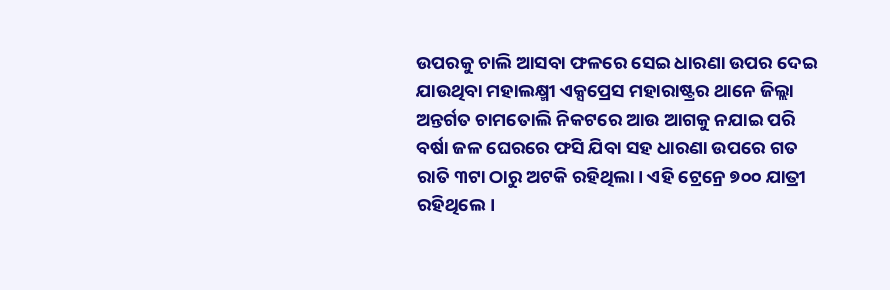ଉପରକୁ ଚାଲି ଆସବା ଫଳରେ ସେଇ ଧାରଣା ଉପର ଦେଇ ଯାଉଥିବା ମହାଲକ୍ଷ୍ମୀ ଏକ୍ସପ୍ରେସ ମହାରାଷ୍ଟ୍ରର ଥାନେ ଜିଲ୍ଲା ଅନ୍ତର୍ଗତ ଚାମତୋଲି ନିକଟରେ ଆଉ ଆଗକୁ ନଯାଇ ପରି ବର୍ଷା ଜଳ ଘେରରେ ଫସି ଯିବା ସହ ଧାରଣା ଉପରେ ଗତ ରାତି ୩ଟା ଠାରୁ ଅଟକି ରହିଥିଲା। ଏହି ଟ୍ରେନ୍ରେ ୭୦୦ ଯାତ୍ରୀ ରହିଥିଲେ।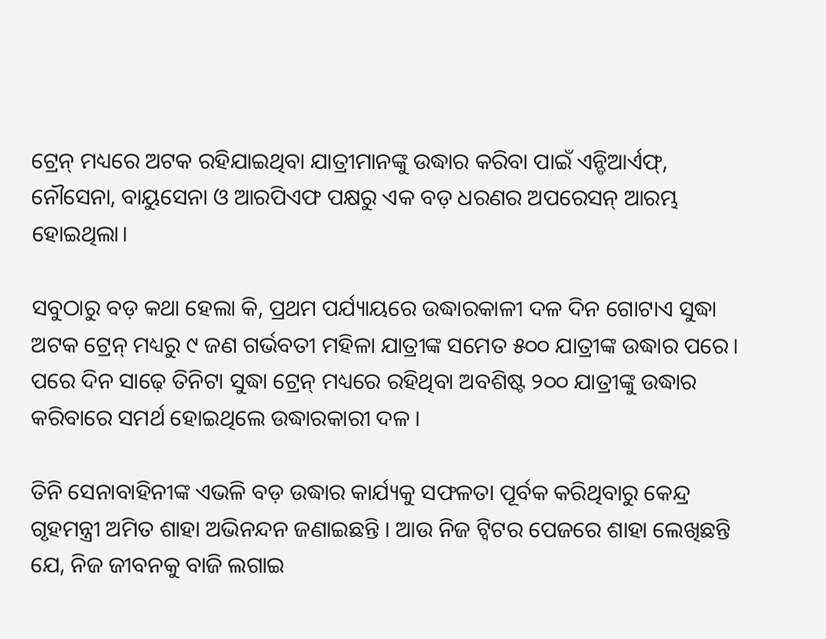ଟ୍ରେନ୍ ମଧ୍ୟରେ ଅଟକ ରହିଯାଇଥିବା ଯାତ୍ରୀମାନଙ୍କୁ ଉଦ୍ଧାର କରିବା ପାଇଁ ଏନ୍ଡିଆର୍ଏଫ୍, ନୌସେନା, ବାୟୁସେନା ଓ ଆରପିଏଫ ପକ୍ଷରୁ ଏକ ବଡ଼ ଧରଣର ଅପରେସନ୍ ଆରମ୍ଭ ହୋଇଥିଲା।

ସବୁଠାରୁ ବଡ଼ କଥା ହେଲା କି, ପ୍ରଥମ ପର୍ଯ୍ୟାୟରେ ଉଦ୍ଧାରକାଳୀ ଦଳ ଦିନ ଗୋଟାଏ ସୁଦ୍ଧା ଅଟକ ଟ୍ରେନ୍ ମଧ୍ୟରୁ ୯ ଜଣ ଗର୍ଭବତୀ ମହିଳା ଯାତ୍ରୀଙ୍କ ସମେତ ୫୦୦ ଯାତ୍ରୀଙ୍କ ଉଦ୍ଧାର ପରେ। ପରେ ଦିନ ସାଢ଼େ ତିନିଟା ସୁଦ୍ଧା ଟ୍ରେନ୍ ମଧ୍ୟରେ ରହିଥିବା ଅବଶିଷ୍ଟ ୨୦୦ ଯାତ୍ରୀଙ୍କୁ ଉଦ୍ଧାର କରିବାରେ ସମର୍ଥ ହୋଇଥିଲେ ଉଦ୍ଧାରକାରୀ ଦଳ।

ତିନି ସେନାବାହିନୀଙ୍କ ଏଭଳି ବଡ଼ ଉଦ୍ଧାର କାର୍ଯ୍ୟକୁ ସଫଳତା ପୂର୍ବକ କରିଥିବାରୁ କେନ୍ଦ୍ର ଗୃହମନ୍ତ୍ରୀ ଅମିତ ଶାହା ଅଭିନନ୍ଦନ ଜଣାଇଛନ୍ତି । ଆଉ ନିଜ ଟ୍ୱିଟର ପେଜରେ ଶାହା ଲେଖିଛନ୍ତି ଯେ, ନିଜ ଜୀବନକୁ ବାଜି ଲଗାଇ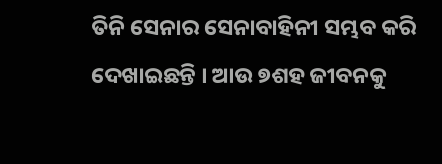ତିନି ସେନାର ସେନାବାହିନୀ ସମ୍ଭବ କରି ଦେଖାଇଛନ୍ତି । ଆଉ ୭ଶହ ଜୀବନକୁ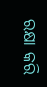ରକ୍ଷା କରି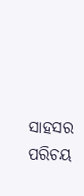ସାହସର ପରିଚୟ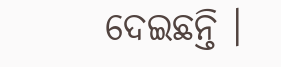ଦେଇଛନ୍ତି ।